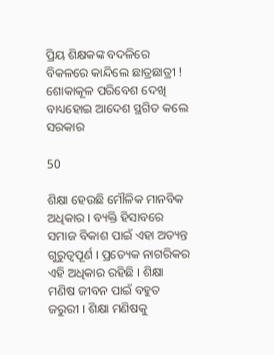ପ୍ରିୟ ଶିକ୍ଷକଙ୍କ ବଦଳିରେ ବିକଳରେ କାନ୍ଦିଲେ ଛାତ୍ରଛାତ୍ରୀ ! ଶୋକାକୂଳ ପରିବେଶ ଦେଖି ବାଧ୍ୟହୋଇ ଆଦେଶ ସ୍ଥଗିତ କଲେ ସରକାର

50

ଶିକ୍ଷା ହେଉଛି ମୌଳିକ ମାନବିକ ଅଧିକାର । ବ୍ୟକ୍ତି ହିସାବରେ ସମାଜ ବିକାଶ ପାଇଁ ଏହା ଅତ୍ୟନ୍ତ ଗୁରୁତ୍ଵପୂର୍ଣ । ପ୍ରତ୍ୟେକ ନାଗରିକର ଏହି ଅଧିକାର ରହିଛି । ଶିକ୍ଷା ମଣିଷ ଜୀବନ ପାଇଁ ବହୁତ ଜରୁରୀ । ଶିକ୍ଷା ମଣିଷକୁ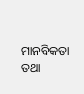ମାନବିକତା ତଥା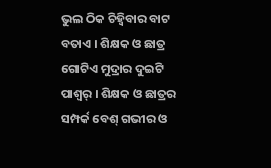ଭୁଲ ଠିକ ଚିହ୍ୱିବାର ବାଟ ବତାଏ । ଶିକ୍ଷକ ଓ ଛାତ୍ର ଗୋଟିଏ ମୁଦ୍ରାର ଦୁଇଟି ପାଶ୍ୱର୍ । ଶିକ୍ଷକ ଓ ଛାତ୍ରର ସମ୍ପର୍କ ବେଶ୍ ଗଭୀର ଓ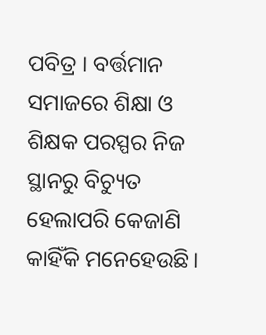ପବିତ୍ର । ବର୍ତ୍ତମାନ ସମାଜରେ ଶିକ୍ଷା ଓ ଶିକ୍ଷକ ପରସ୍ପର ନିଜ ସ୍ଥାନରୁ ବିଚ୍ୟୁତ ହେଲାପରି କେଜାଣି କାହିଁକି ମନେହେଉଛି।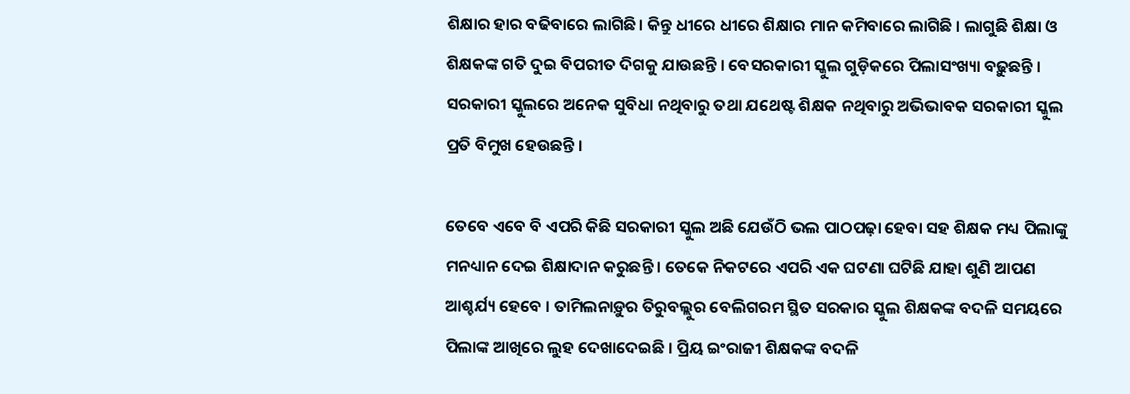ଶିକ୍ଷାର ହାର ବଢିବାରେ ଲାଗିଛି। କିନ୍ତୁ ଧୀରେ ଧୀରେ ଶିକ୍ଷାର ମାନ କମିବାରେ ଲାଗିଛି । ଲାଗୁଛି ଶିକ୍ଷା ଓ ଶିକ୍ଷକଙ୍କ ଗତି ଦୁଇ ବିପରୀତ ଦିଗକୁ ଯାଉଛନ୍ତି । ବେସରକାରୀ ସ୍କୁଲ ଗୁଡ଼ିକରେ ପିଲାସଂଖ୍ୟା ବଢ଼ୁଛନ୍ତି । ସରକାରୀ ସ୍କୁଲରେ ଅନେକ ସୁବିଧା ନଥିବାରୁ ତଥା ଯଥେଷ୍ଟ ଶିକ୍ଷକ ନଥିବାରୁ ଅଭିଭାବକ ସରକାରୀ ସ୍କୁଲ ପ୍ରତି ବିମୁଖ ହେଉଛନ୍ତି ।

ତେବେ ଏବେ ବି ଏପରି କିଛି ସରକାରୀ ସ୍କୁଲ ଅଛି ଯେଉଁଠି ଭଲ ପାଠପଢ଼ା ହେବା ସହ ଶିକ୍ଷକ ମଧ୍ୟ ପିଲାଙ୍କୁ ମନଧ୍ୟାନ ଦେଇ ଶିକ୍ଷାଦାନ କରୁଛନ୍ତି । ତେକେ ନିକଟରେ ଏପରି ଏକ ଘଟଣା ଘଟିଛି ଯାହା ଶୁଣି ଆପଣ ଆଶ୍ଚର୍ଯ୍ୟ ହେବେ । ତାମିଲନାଡ଼ୁର ତିରୁବଲ୍ଲୁର ବେଲିଗରମ ସ୍ଥିତ ସରକାର ସ୍କୁଲ ଶିକ୍ଷକଙ୍କ ବଦଳି ସମୟରେ ପିଲାଙ୍କ ଆଖିରେ ଲୁହ ଦେଖାଦେଇଛି । ପ୍ରିୟ ଇଂରାଜୀ ଶିକ୍ଷକଙ୍କ ବଦଳି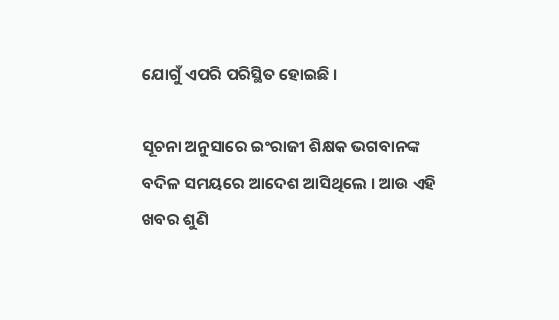ଯୋଗୁଁ ଏପରି ପରିସ୍ଥିତ ହୋଇଛି ।

ସୂଚନା ଅନୁସାରେ ଇଂରାଜୀ ଶିକ୍ଷକ ଭଗବାନଙ୍କ ବଦିଳ ସମୟରେ ଆଦେଶ ଆସିଥିଲେ । ଆଉ ଏହି ଖବର ଶୁଣି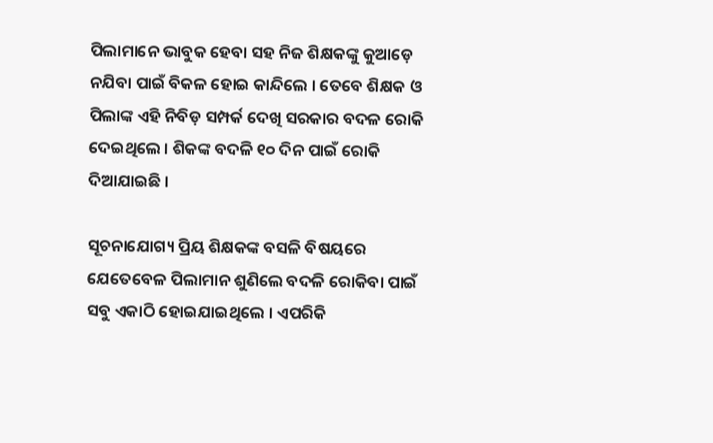ପିଲାମାନେ ଭାବୁକ ହେବା ସହ ନିଜ ଶିକ୍ଷକଙ୍କୁ କୁଆଡ଼େ ନଯିବା ପାଇଁ ବିକଳ ହୋଇ କାନ୍ଦିଲେ । ତେବେ ଶିକ୍ଷକ ଓ ପିଲାଙ୍କ ଏହି ନିବିଡ଼ ସମ୍ପର୍କ ଦେଖି ସରକାର ବଦଳ ରୋକି ଦେଇଥିଲେ । ଶିକଙ୍କ ବଦଳି ୧୦ ଦିନ ପାଇଁ ରୋକି ଦିଆଯାଇଛି ।

ସୂଚନାଯୋଗ୍ୟ ପ୍ରିୟ ଶିକ୍ଷକଙ୍କ ବସଳି ବିଷୟରେ ଯେତେବେଳ ପିଲାମାନ ଶୁଣିଲେ ବଦଳି ରୋକିବା ପାଇଁ ସବୁ ଏକାଠି ହୋଇଯାଇଥିଲେ । ଏପରିକି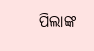ପିଲାଙ୍କ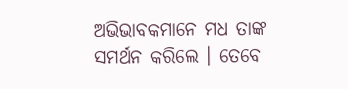ଅଭିଭାବକମାନେ ମଧ ତାଙ୍କ ସମର୍ଥନ କରିଲେ । ତେବେ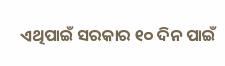ଏଥିପାଇଁ ସରକାର ୧୦ ଦିନ ପାଇଁ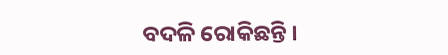ବଦଳି ରୋକିଛନ୍ତି ।